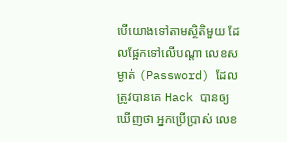បើយោងទៅតាមស្ថិតិមួយ ដែលផ្អែកទៅលើបណ្តា លេខសម្ងាត់ (Password) ដែលត្រូវបានគេ Hack បានឲ្យឃើញថា អ្នកប្រើប្រាស់ លេខ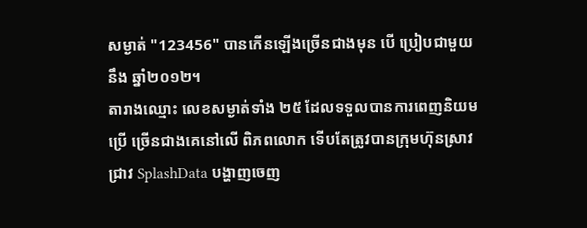សម្ងាត់ "123456" បានកើនឡើងច្រើនជាងមុន បើ ប្រៀបជាមួយនឹង ឆ្នាំ២០១២។
តារាងឈ្មោះ លេខសម្ងាត់ទាំង ២៥ ដែលទទួលបានការពេញនិយមប្រើ ច្រើនជាងគេនៅលើ ពិភពលោក ទើបតែត្រូវបានក្រុមហ៊ុនស្រាវជ្រាវ SplashData បង្ហាញចេញ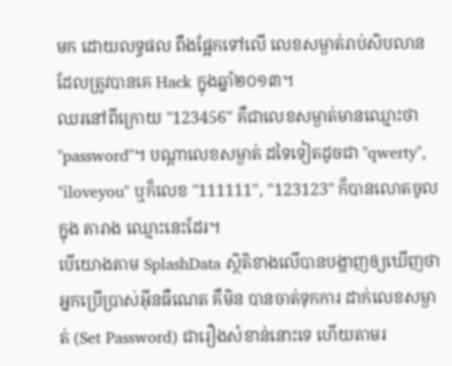មក ដោយលទ្ធផល ពឹងផ្អែកទៅលើ លេខសម្ងាត់រាប់សិបលាន ដែលត្រូវបានគេ Hack ក្នុងឆ្នាំ២០១៣។
ឈរនៅពីក្រោយ "123456" គឺជាលេខសម្ងាត់មានឈ្មោះថា "password"។ បណ្តាលេខសម្ងាត់ ដទៃទៀតដូចជា "qwerty", "iloveyou" ឬក៏លេខ "111111", "123123" ក៏បានលោតចូលក្នុង តារាង ឈ្មោះនេះដែរ។
បើយោងតាម SplashData ស្ថិតិខាងលើបានបង្ហាញឲ្យឃើញថា អ្នកប្រើប្រាស់អ៊ីនធឺណេត គឺមិន បានចាត់ទុកការ ដាក់លេខសម្ងាត់ (Set Password) ជារឿងសំខាន់នោះទេ ហើយតាមរ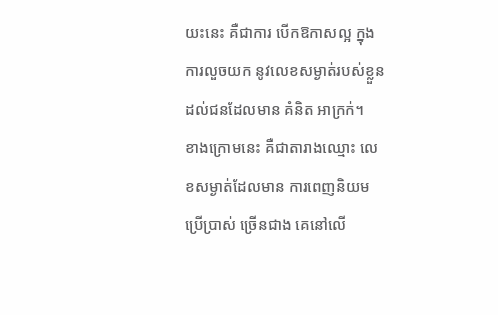យះនេះ គឺជាការ បើកឱកាសល្អ ក្នុងការលួចយក នូវលេខសម្ងាត់របស់ខ្លួន ដល់ជនដែលមាន គំនិត អាក្រក់។
ខាងក្រោមនេះ គឺជាតារាងឈ្មោះ លេខសម្ងាត់ដែលមាន ការពេញនិយមប្រើប្រាស់ ច្រើនជាង គេនៅលើ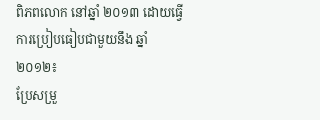ពិភពលោក នៅឆ្នាំ ២០១៣ ដោយធ្វើការប្រៀបធៀបជាមួយនឹង ឆ្នាំ ២០១២៖
ប្រែសម្រួ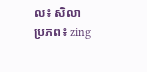ល៖ សិលា
ប្រភព៖ zing